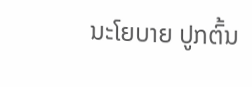ນະໂຍບາຍ ປູກຕົ້ນ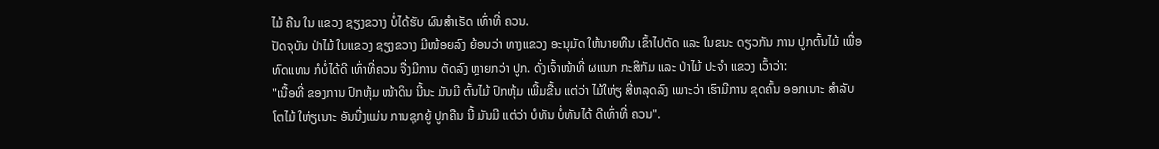ໄມ້ ຄືນ ໃນ ແຂວງ ຊຽງຂວາງ ບໍ່ໄດ້ຮັບ ຜົນສໍາເຣັດ ເທົ່າທີ່ ຄວນ.
ປັດຈຸບັນ ປ່າໄມ້ ໃນແຂວງ ຊຽງຂວາງ ມີໜ້ອຍລົງ ຍ້ອນວ່າ ທາງແຂວງ ອະນຸມັດ ໃຫ້ນາຍທືນ ເຂົ້າໄປຕັດ ແລະ ໃນຂນະ ດຽວກັນ ການ ປູກຕົ້ນໄມ້ ເພື່ອ ທົດແທນ ກໍບໍ່ໄດ້ດີ ເທົ່າທີ່ຄວນ ຈື່ງມີການ ຕັດລົງ ຫຼາຍກວ່າ ປູກ. ດັ່ງເຈົ້າໜ້າທີ່ ຜແນກ ກະສິກັມ ແລະ ປ່າໄມ້ ປະຈໍາ ແຂວງ ເວົ້າວ່າ:
"ເນື້ອທີ່ ຂອງການ ປົກຫຸ້ມ ໜ້າດິນ ນີ້ນະ ມັນມີ ຕົ້ນໄມ້ ປົກຫຸ້ມ ເພີ້ມຂື້ນ ແຕ່ວ່າ ໄມ້ໃຫ່ຽ ສີ່ຫລຸດລົງ ເພາະວ່າ ເຮົາມີການ ຂຸດຄົ້ນ ອອກເນາະ ສໍາລັບ ໂຕໄມ້ ໃຫ່ຽເນາະ ອັນນື່ງແມ່ນ ການຊຸກຍູ້ ປູກຄືນ ນີ້ ມັນມີ ແຕ່ວ່າ ບໍທັນ ບໍ່ທັນໄດ້ ດີເທົ່າທີ່ ຄວນ".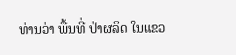ທ່ານວ່າ ພື້ນທີ່ ປ່າຜລິດ ໃນແຂວ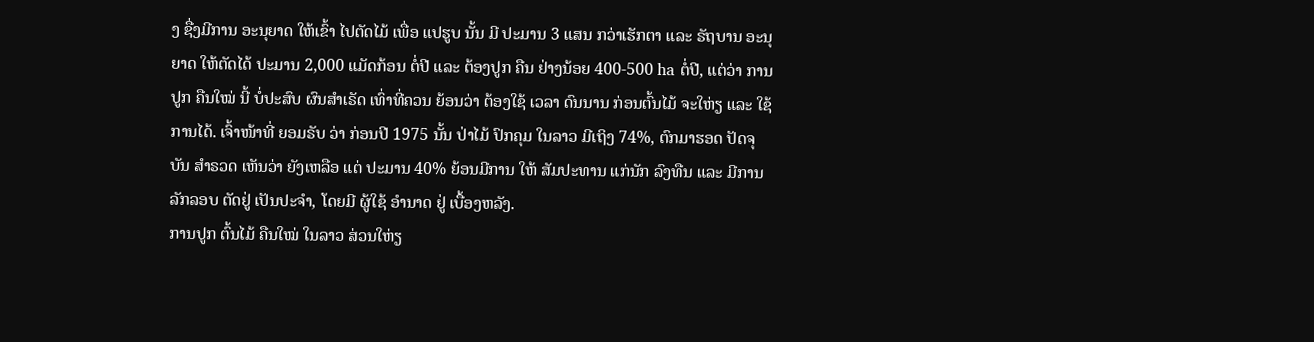ງ ຊື່ງມີການ ອະນຸຍາດ ໃຫ້ເຂົ້າ ໄປຕັດໄມ້ ເພື່ອ ແປຮູບ ນັ້ນ ມີ ປະມານ 3 ແສນ ກວ່າເຮັກຕາ ແລະ ຣັຖບານ ອະນຸຍາດ ໃຫ້ຕັດໄດ້ ປະມານ 2,000 ແມັດກ້ອນ ຕໍ່ປີ ແລະ ຕ້ອງປູກ ຄືນ ຢ່າງນ້ອຍ 400-500 ha ຕໍ່ປີ, ແຕ່ວ່າ ການປູກ ຄືນໃໝ່ ນີ້ ບໍ່ປະສົບ ຜົນສໍາເຣັດ ເທົ່າທີ່ຄວນ ຍ້ອນວ່າ ຕ້ອງໃຊ້ ເວລາ ດົນນານ ກ່ອນຕົ້ນໄມ້ ຈະໃຫ່ຽ ແລະ ໃຊ້ການໄດ້. ເຈົ້າໜ້າທີ່ ຍອມຣັບ ວ່າ ກ່ອນປີ 1975 ນັ້ນ ປ່າໄມ້ ປົກຄຸມ ໃນລາວ ມີເຖິງ 74%, ຕົກມາຮອດ ປັດຈຸບັນ ສໍາຣວດ ເຫັນວ່າ ຍັງເຫລືອ ແຕ່ ປະມານ 40% ຍ້ອນມີການ ໃຫ້ ສັມປະທານ ແກ່ນັກ ລົງທືນ ແລະ ມີການ ລັກລອບ ຕັດຢູ່ ເປັນປະຈໍາ, ໂດຍມີ ຜູ້ໃຊ້ ອໍານາດ ຢູ່ ເບື້ອງຫລັງ.
ການປູກ ຕົ້ນໄມ້ ຄືນໃໝ່ ໃນລາວ ສ່ວນໃຫ່ຽ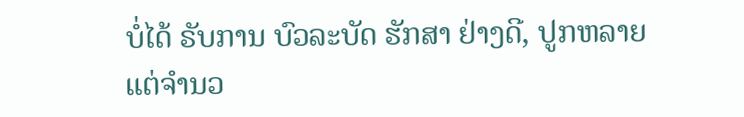ບໍ່ໄດ້ ຣັບການ ບົວລະບັດ ຮັກສາ ຢ່າງດີ, ປູກຫລາຍ ແຕ່ຈໍານວ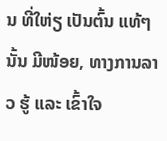ນ ທີ່ໃຫ່ຽ ເປັນຕົ້ນ ແທ້ໆນັ້ນ ມີໜ້ອຍ, ທາງການລາວ ຮູ້ ແລະ ເຂົ້າໃຈ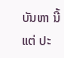ບັນຫາ ນີ້ ແຕ່ ປະ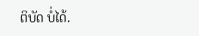ຕິບັດ ບໍ່ໄດ້.